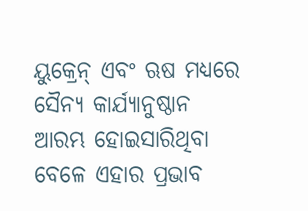ୟୁକ୍ରେନ୍ ଏବଂ ଋଷ ମଧ୍ୟରେ ସୈନ୍ୟ କାର୍ଯ୍ୟାନୁଷ୍ଠାନ ଆରମ୍ଭ ହୋଇସାରିଥିବା ବେଳେ ଏହାର ପ୍ରଭାବ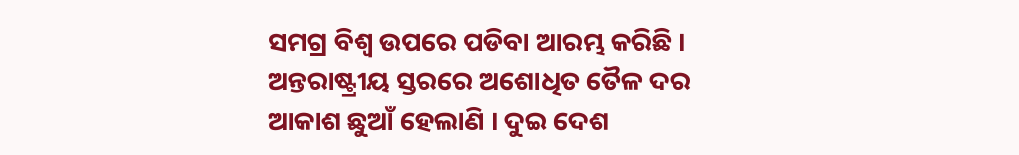ସମଗ୍ର ବିଶ୍ବ ଉପରେ ପଡିବା ଆରମ୍ଭ କରିଛି । ଅନ୍ତରାଷ୍ଟ୍ରୀୟ ସ୍ତରରେ ଅଶୋଧିତ ତୈଳ ଦର ଆକାଶ ଛୁଆଁ ହେଲାଣି । ଦୁଇ ଦେଶ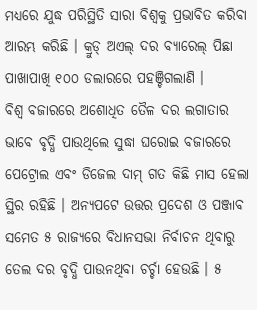ମଧ୍ୟରେ ଯୁଦ୍ଧ ପରିସ୍ଥିତି ସାରା ବିଶ୍ବକୁ ପ୍ରଭାବିତ କରିବା ଆରମ୍ଭ କରିଛି । କ୍ରୁଡ୍ ଅଏଲ୍ ଦର ବ୍ୟାରେଲ୍ ପିଛା ପାଖାପାଖି ୧୦୦ ଡଲାରରେ ପହଞ୍ଚିଗଲାଣି ।
ବିଶ୍ବ ବଜାରରେ ଅଶୋଧିତ ତୈଳ ଦର ଲଗାତାର ଭାବେ ବୃଦ୍ଧି ପାଉଥିଲେ ସୁଦ୍ଧା ଘରୋଇ ବଜାରରେ ପେଟ୍ରୋଲ ଏବଂ ଡିଜେଲ ଦାମ୍ ଗତ କିଛି ମାସ ହେଲା ସ୍ଥିର ରହିଛି । ଅନ୍ୟପଟେ ଉତ୍ତର ପ୍ରଦେଶ ଓ ପଞ୍ଜାବ ସମେତ ୫ ରାଜ୍ୟରେ ବିଧାନସଭା ନିର୍ବାଚନ ଥିବାରୁ ତେଲ ଦର ବୃଦ୍ଧି ପାଉନଥିବା ଚର୍ଚ୍ଚା ହେଉଛି । ୫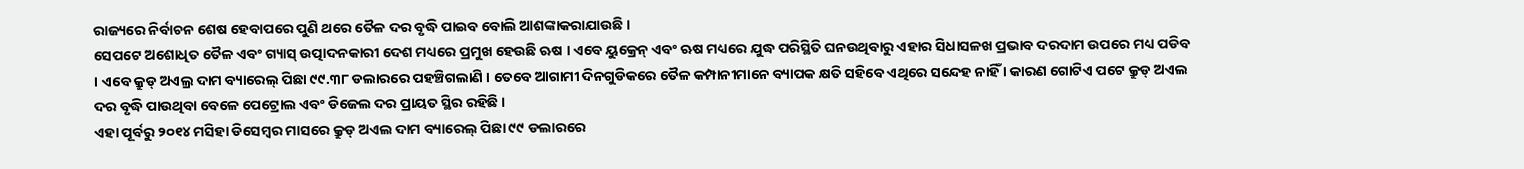ରାଜ୍ୟରେ ନିର୍ବାଚନ ଶେଷ ହେବାପରେ ପୁଣି ଥରେ ତୈଳ ଦର ବୃଦ୍ଧି ପାଇବ ବୋଲି ଆଶଙ୍କାକରାଯାଉଛି ।
ସେପଟେ ଅଶୋଧିତ ତୈଳ ଏବଂ ଗ୍ୟାସ୍ ଉତ୍ପାଦନକାରୀ ଦେଶ ମଧ୍ୟରେ ପ୍ରମୁଖ ହେଉଛି ଋଷ । ଏବେ ୟୁକ୍ରେନ୍ ଏବଂ ଋଷ ମଧ୍ୟରେ ଯୁଦ୍ଧ ପରିସ୍ଥିତି ଘନଉଥିବାରୁ ଏହାର ସିଧାସଳଖ ପ୍ରଭାବ ଦରଦାମ ଉପରେ ମଧ୍ୟ ପଡିବ । ଏବେ କ୍ରୁଡ୍ ଅଏଲ୍ର ଦାମ ବ୍ୟାରେଲ୍ ପିଛା ୯୯.୩୮ ଡଲାରରେ ପହଞ୍ଚିଗଲାଣି । ତେବେ ଆଗାମୀ ଦିନଗୁଡିକରେ ତୈଳ କମ୍ପାନୀମାନେ ବ୍ୟାପକ କ୍ଷତି ସହିବେ ଏଥିରେ ସନ୍ଦେହ ନାହିଁ । କାରଣ ଗୋଟିଏ ପଟେ କ୍ରୁଡ୍ ଅଏଲ ଦର ବୃଦ୍ଧି ପାଉଥିବା ବେଳେ ପେଟ୍ରୋଲ ଏବଂ ଡିଜେଲ ଦର ପ୍ରାୟତ ସ୍ଥିର ରହିଛି ।
ଏହା ପୂର୍ବରୁ ୨୦୧୪ ମସିହା ଡିସେମ୍ବର ମାସରେ କ୍ରୁଡ୍ ଅଏଲ ଦାମ ବ୍ୟାରେଲ୍ ପିଛା ୯୯ ଡଲାରରେ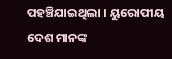ପହଞ୍ଚିଯାଇଥିଲା । ୟୁରୋପୀୟ ଦେଶ ମାନଙ୍କ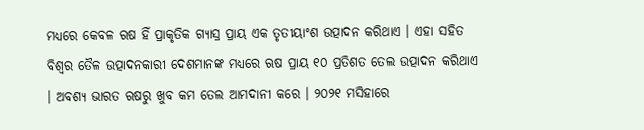ମଧ୍ୟରେ କେବଳ ଋଷ ହିଁ ପ୍ରାକୃତିକ ଗ୍ୟାସ୍ର ପ୍ରାୟ ଏକ ତୃତୀୟାଂଶ ଉତ୍ପାଦନ କରିଥାଏ । ଏହା ସହିତ ବିଶ୍ବର ତୈଳ ଉତ୍ପାଦନକାରୀ ଦେଶମାନଙ୍କ ମଧ୍ୟରେ ଋଷ ପ୍ରାୟ ୧୦ ପ୍ରତିଶତ ତେଲ ଉତ୍ପାଦନ କରିଥାଏ । ଅବଶ୍ୟ ଭାରତ ଋଷରୁ ଖୁବ କମ ତେଲ ଆମଦାନୀ କରେ । ୨୦୨୧ ମସିହାରେ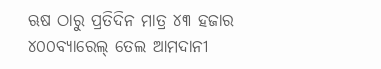ଋଷ ଠାରୁ ପ୍ରତିଦିନ ମାତ୍ର ୪୩ ହଜାର ୪୦୦ବ୍ୟାରେଲ୍ ତେଲ ଆମଦାନୀ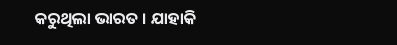କରୁଥିଲା ଭାରତ । ଯାହାକି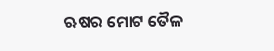ଋଷର ମୋଟ ତୈଳ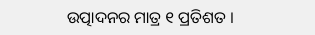ଉତ୍ପାଦନର ମାତ୍ର ୧ ପ୍ରତିଶତ ।